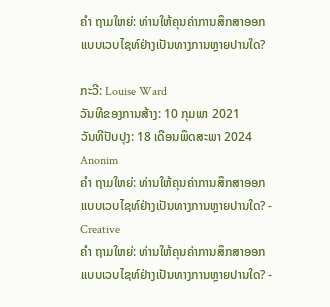ຄຳ ຖາມໃຫຍ່: ທ່ານໃຫ້ຄຸນຄ່າການສຶກສາອອກແບບເວບໄຊທ໌ຢ່າງເປັນທາງການຫຼາຍປານໃດ?

ກະວີ: Louise Ward
ວັນທີຂອງການສ້າງ: 10 ກຸມພາ 2021
ວັນທີປັບປຸງ: 18 ເດືອນພຶດສະພາ 2024
Anonim
ຄຳ ຖາມໃຫຍ່: ທ່ານໃຫ້ຄຸນຄ່າການສຶກສາອອກແບບເວບໄຊທ໌ຢ່າງເປັນທາງການຫຼາຍປານໃດ? - Creative
ຄຳ ຖາມໃຫຍ່: ທ່ານໃຫ້ຄຸນຄ່າການສຶກສາອອກແບບເວບໄຊທ໌ຢ່າງເປັນທາງການຫຼາຍປານໃດ? -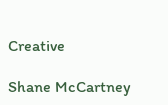Creative

Shane McCartney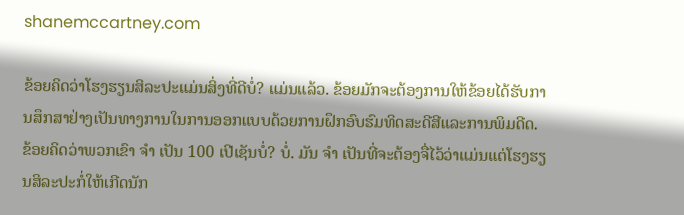shanemccartney.com

ຂ້ອຍຄິດວ່າໂຮງຮຽນສິລະປະແມ່ນສິ່ງທີ່ດີບໍ່? ແມ່ນແລ້ວ. ຂ້ອຍມັກຈະຕ້ອງການໃຫ້ຂ້ອຍໄດ້ຮັບການສຶກສາຢ່າງເປັນທາງການໃນການອອກແບບດ້ວຍການຝຶກອົບຮົມທິດສະດີສີແລະການພິມດີດ. ຂ້ອຍຄິດວ່າພວກເຂົາ ຈຳ ເປັນ 100 ເປີເຊັນບໍ່? ບໍ່. ມັນ ຈຳ ເປັນທີ່ຈະຕ້ອງຈື່ໄວ້ວ່າແມ່ນແຕ່ໂຮງຮຽນສິລະປະກໍ່ໃຫ້ເກີດນັກ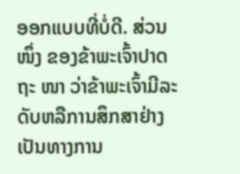ອອກແບບທີ່ບໍ່ດີ. ສ່ວນ ໜຶ່ງ ຂອງຂ້າພະເຈົ້າປາດຖະ ໜາ ວ່າຂ້າພະເຈົ້າມີລະດັບຫລືການສຶກສາຢ່າງເປັນທາງການ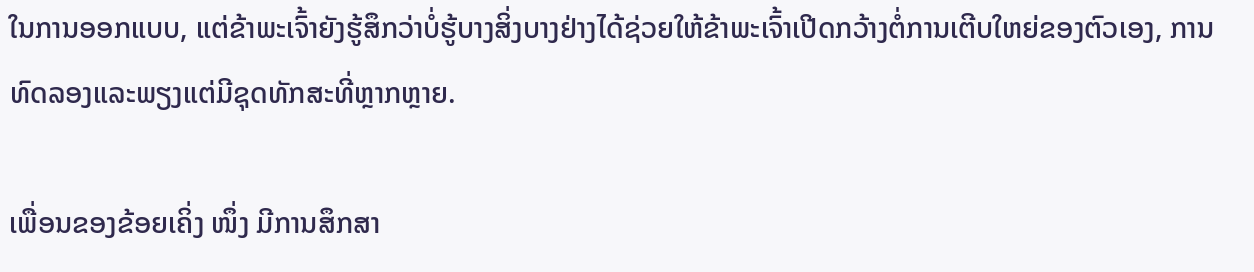ໃນການອອກແບບ, ແຕ່ຂ້າພະເຈົ້າຍັງຮູ້ສຶກວ່າບໍ່ຮູ້ບາງສິ່ງບາງຢ່າງໄດ້ຊ່ວຍໃຫ້ຂ້າພະເຈົ້າເປີດກວ້າງຕໍ່ການເຕີບໃຫຍ່ຂອງຕົວເອງ, ການທົດລອງແລະພຽງແຕ່ມີຊຸດທັກສະທີ່ຫຼາກຫຼາຍ.

ເພື່ອນຂອງຂ້ອຍເຄິ່ງ ໜຶ່ງ ມີການສຶກສາ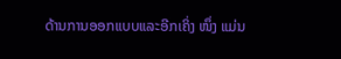ດ້ານການອອກແບບແລະອີກເຄິ່ງ ໜຶ່ງ ແມ່ນ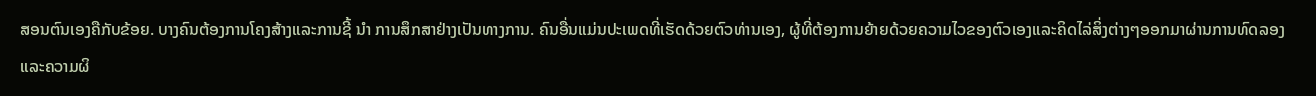ສອນຕົນເອງຄືກັບຂ້ອຍ. ບາງຄົນຕ້ອງການໂຄງສ້າງແລະການຊີ້ ນຳ ການສຶກສາຢ່າງເປັນທາງການ. ຄົນອື່ນແມ່ນປະເພດທີ່ເຮັດດ້ວຍຕົວທ່ານເອງ, ຜູ້ທີ່ຕ້ອງການຍ້າຍດ້ວຍຄວາມໄວຂອງຕົວເອງແລະຄິດໄລ່ສິ່ງຕ່າງໆອອກມາຜ່ານການທົດລອງແລະຄວາມຜິ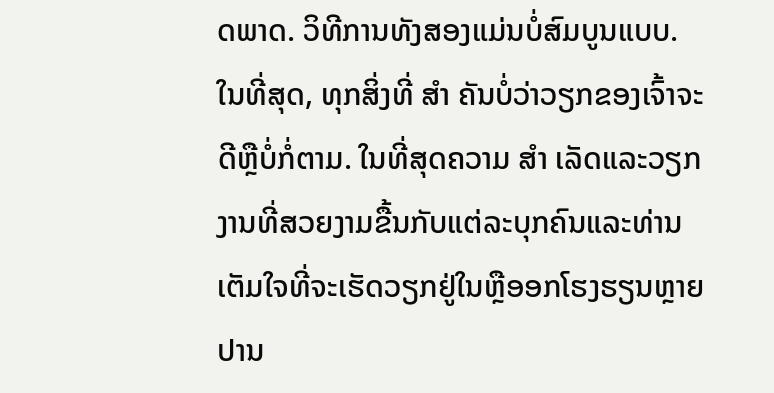ດພາດ. ວິທີການທັງສອງແມ່ນບໍ່ສົມບູນແບບ. ໃນທີ່ສຸດ, ທຸກສິ່ງທີ່ ສຳ ຄັນບໍ່ວ່າວຽກຂອງເຈົ້າຈະດີຫຼືບໍ່ກໍ່ຕາມ. ໃນທີ່ສຸດຄວາມ ສຳ ເລັດແລະວຽກງານທີ່ສວຍງາມຂື້ນກັບແຕ່ລະບຸກຄົນແລະທ່ານເຕັມໃຈທີ່ຈະເຮັດວຽກຢູ່ໃນຫຼືອອກໂຮງຮຽນຫຼາຍປານ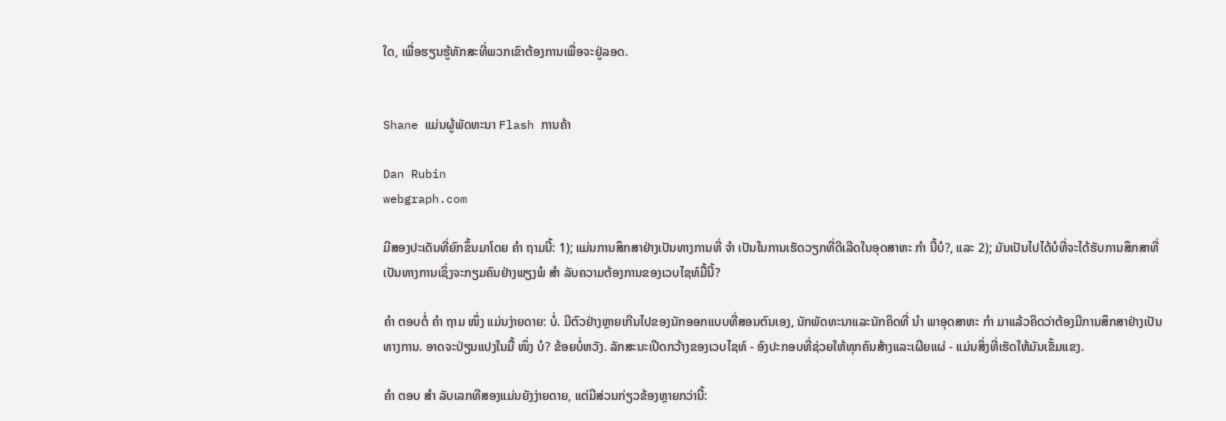ໃດ, ເພື່ອຮຽນຮູ້ທັກສະທີ່ພວກເຂົາຕ້ອງການເພື່ອຈະຢູ່ລອດ.


Shane ແມ່ນຜູ້ພັດທະນາ Flash ການຄ້າ

Dan Rubin
webgraph.com

ມີສອງປະເດັນທີ່ຍົກຂຶ້ນມາໂດຍ ຄຳ ຖາມນີ້: 1); ແມ່ນການສຶກສາຢ່າງເປັນທາງການທີ່ ຈຳ ເປັນໃນການເຮັດວຽກທີ່ດີເລີດໃນອຸດສາຫະ ກຳ ນີ້ບໍ?, ແລະ 2); ມັນເປັນໄປໄດ້ບໍທີ່ຈະໄດ້ຮັບການສຶກສາທີ່ເປັນທາງການເຊິ່ງຈະກຽມຄົນຢ່າງພຽງພໍ ສຳ ລັບຄວາມຕ້ອງການຂອງເວບໄຊທ໌ມື້ນີ້?

ຄຳ ຕອບຕໍ່ ຄຳ ຖາມ ໜຶ່ງ ແມ່ນງ່າຍດາຍ: ບໍ່. ມີຕົວຢ່າງຫຼາຍເກີນໄປຂອງນັກອອກແບບທີ່ສອນຕົນເອງ, ນັກພັດທະນາແລະນັກຄິດທີ່ ນຳ ພາອຸດສາຫະ ກຳ ມາແລ້ວຄິດວ່າຕ້ອງມີການສຶກສາຢ່າງເປັນທາງການ. ອາດຈະປ່ຽນແປງໃນມື້ ໜຶ່ງ ບໍ? ຂ້ອຍບໍ່ຫວັງ. ລັກສະນະເປີດກວ້າງຂອງເວບໄຊທ໌ - ອົງປະກອບທີ່ຊ່ວຍໃຫ້ທຸກຄົນສ້າງແລະເຜີຍແຜ່ - ແມ່ນສິ່ງທີ່ເຮັດໃຫ້ມັນເຂັ້ມແຂງ.

ຄຳ ຕອບ ສຳ ລັບເລກທີສອງແມ່ນຍັງງ່າຍດາຍ, ແຕ່ມີສ່ວນກ່ຽວຂ້ອງຫຼາຍກວ່ານີ້: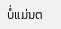ບໍ່ແມ່ນຕ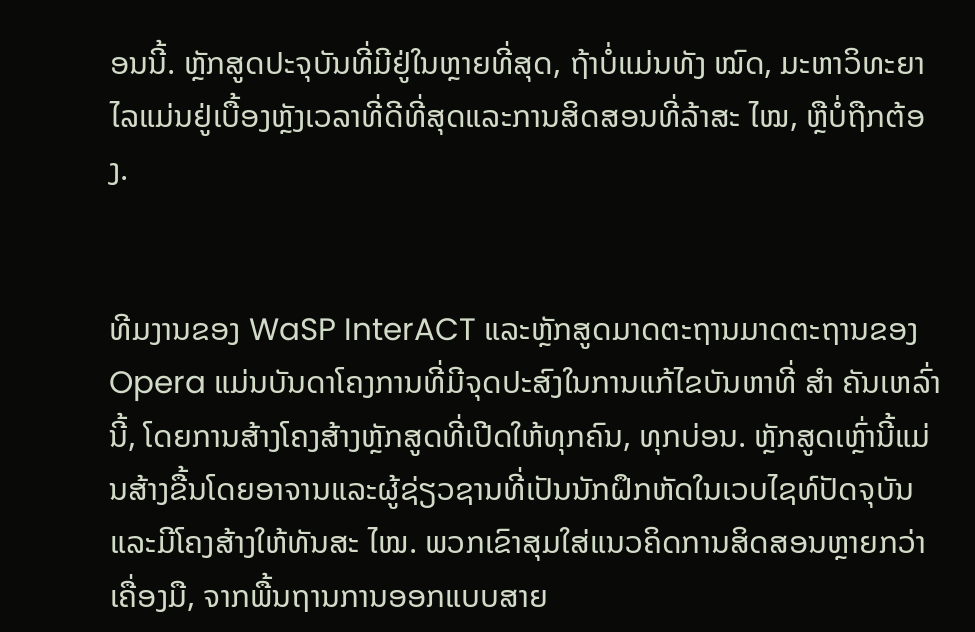ອນນີ້. ຫຼັກສູດປະຈຸບັນທີ່ມີຢູ່ໃນຫຼາຍທີ່ສຸດ, ຖ້າບໍ່ແມ່ນທັງ ໝົດ, ມະຫາວິທະຍາໄລແມ່ນຢູ່ເບື້ອງຫຼັງເວລາທີ່ດີທີ່ສຸດແລະການສິດສອນທີ່ລ້າສະ ໄໝ, ຫຼືບໍ່ຖືກຕ້ອງ.


ທີມງານຂອງ WaSP InterACT ແລະຫຼັກສູດມາດຕະຖານມາດຕະຖານຂອງ Opera ແມ່ນບັນດາໂຄງການທີ່ມີຈຸດປະສົງໃນການແກ້ໄຂບັນຫາທີ່ ສຳ ຄັນເຫລົ່ານີ້, ໂດຍການສ້າງໂຄງສ້າງຫຼັກສູດທີ່ເປີດໃຫ້ທຸກຄົນ, ທຸກບ່ອນ. ຫຼັກສູດເຫຼົ່ານີ້ແມ່ນສ້າງຂື້ນໂດຍອາຈານແລະຜູ້ຊ່ຽວຊານທີ່ເປັນນັກຝຶກຫັດໃນເວບໄຊທ໌ປັດຈຸບັນແລະມີໂຄງສ້າງໃຫ້ທັນສະ ໄໝ. ພວກເຂົາສຸມໃສ່ແນວຄິດການສິດສອນຫຼາຍກວ່າເຄື່ອງມື, ຈາກພື້ນຖານການອອກແບບສາຍ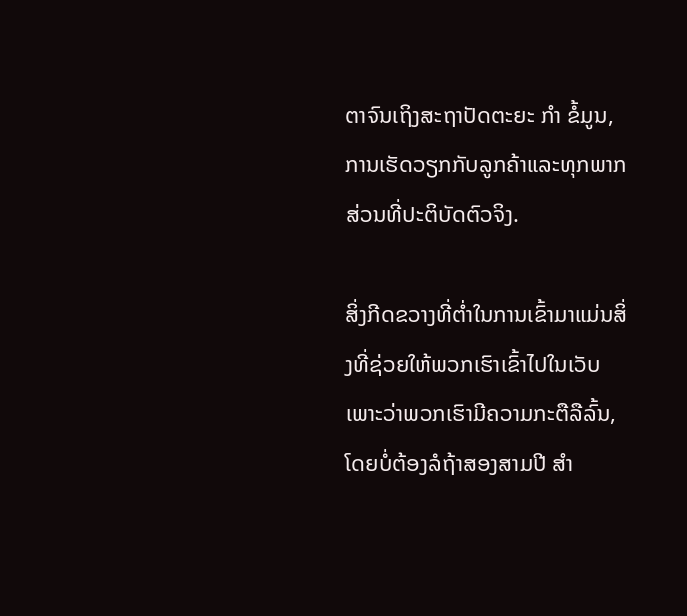ຕາຈົນເຖິງສະຖາປັດຕະຍະ ກຳ ຂໍ້ມູນ, ການເຮັດວຽກກັບລູກຄ້າແລະທຸກພາກສ່ວນທີ່ປະຕິບັດຕົວຈິງ.

ສິ່ງກີດຂວາງທີ່ຕໍ່າໃນການເຂົ້າມາແມ່ນສິ່ງທີ່ຊ່ວຍໃຫ້ພວກເຮົາເຂົ້າໄປໃນເວັບເພາະວ່າພວກເຮົາມີຄວາມກະຕືລືລົ້ນ, ໂດຍບໍ່ຕ້ອງລໍຖ້າສອງສາມປີ ສຳ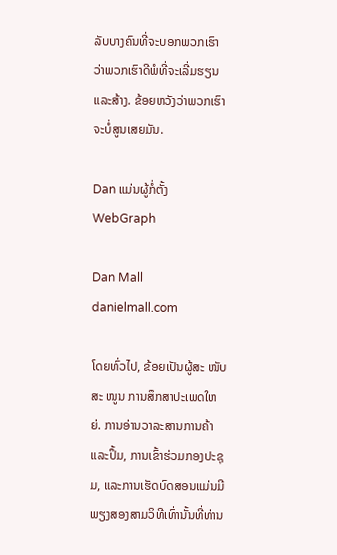ລັບບາງຄົນທີ່ຈະບອກພວກເຮົາວ່າພວກເຮົາດີພໍທີ່ຈະເລີ່ມຮຽນແລະສ້າງ. ຂ້ອຍຫວັງວ່າພວກເຮົາຈະບໍ່ສູນເສຍມັນ.

Dan ແມ່ນຜູ້ກໍ່ຕັ້ງ WebGraph

Dan Mall
danielmall.com

ໂດຍທົ່ວໄປ, ຂ້ອຍເປັນຜູ້ສະ ໜັບ ສະ ໜູນ ການສຶກສາປະເພດໃຫຍ່. ການອ່ານວາລະສານການຄ້າແລະປຶ້ມ, ການເຂົ້າຮ່ວມກອງປະຊຸມ, ແລະການເຮັດບົດສອນແມ່ນມີພຽງສອງສາມວິທີເທົ່ານັ້ນທີ່ທ່ານ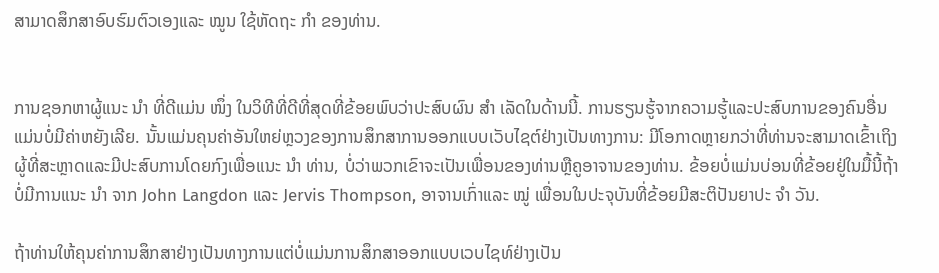ສາມາດສຶກສາອົບຮົມຕົວເອງແລະ ໝູນ ໃຊ້ຫັດຖະ ກຳ ຂອງທ່ານ.


ການຊອກຫາຜູ້ແນະ ນຳ ທີ່ດີແມ່ນ ໜຶ່ງ ໃນວິທີທີ່ດີທີ່ສຸດທີ່ຂ້ອຍພົບວ່າປະສົບຜົນ ສຳ ເລັດໃນດ້ານນີ້. ການຮຽນຮູ້ຈາກຄວາມຮູ້ແລະປະສົບການຂອງຄົນອື່ນແມ່ນບໍ່ມີຄ່າຫຍັງເລີຍ. ນັ້ນແມ່ນຄຸນຄ່າອັນໃຫຍ່ຫຼວງຂອງການສຶກສາການອອກແບບເວັບໄຊຕ໌ຢ່າງເປັນທາງການ: ມີໂອກາດຫຼາຍກວ່າທີ່ທ່ານຈະສາມາດເຂົ້າເຖິງຜູ້ທີ່ສະຫຼາດແລະມີປະສົບການໂດຍກົງເພື່ອແນະ ນຳ ທ່ານ, ບໍ່ວ່າພວກເຂົາຈະເປັນເພື່ອນຂອງທ່ານຫຼືຄູອາຈານຂອງທ່ານ. ຂ້ອຍບໍ່ແມ່ນບ່ອນທີ່ຂ້ອຍຢູ່ໃນມື້ນີ້ຖ້າບໍ່ມີການແນະ ນຳ ຈາກ John Langdon ແລະ Jervis Thompson, ອາຈານເກົ່າແລະ ໝູ່ ເພື່ອນໃນປະຈຸບັນທີ່ຂ້ອຍມີສະຕິປັນຍາປະ ຈຳ ວັນ.

ຖ້າທ່ານໃຫ້ຄຸນຄ່າການສຶກສາຢ່າງເປັນທາງການແຕ່ບໍ່ແມ່ນການສຶກສາອອກແບບເວບໄຊທ໌ຢ່າງເປັນ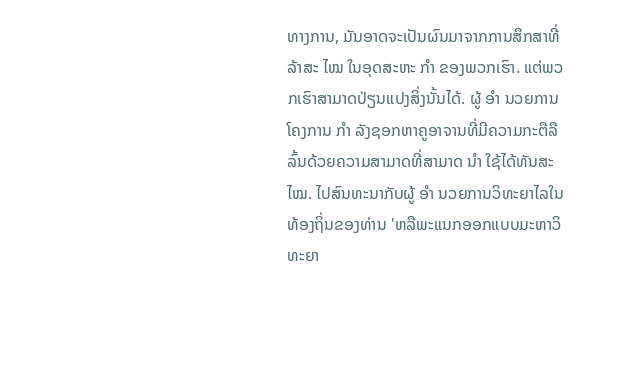ທາງການ, ມັນອາດຈະເປັນຜົນມາຈາກການສຶກສາທີ່ລ້າສະ ໄໝ ໃນອຸດສະຫະ ກຳ ຂອງພວກເຮົາ. ແຕ່ພວກເຮົາສາມາດປ່ຽນແປງສິ່ງນັ້ນໄດ້. ຜູ້ ອຳ ນວຍການໂຄງການ ກຳ ລັງຊອກຫາຄູອາຈານທີ່ມີຄວາມກະຕືລືລົ້ນດ້ວຍຄວາມສາມາດທີ່ສາມາດ ນຳ ໃຊ້ໄດ້ທັນສະ ໄໝ. ໄປສົນທະນາກັບຜູ້ ອຳ ນວຍການວິທະຍາໄລໃນທ້ອງຖິ່ນຂອງທ່ານ 'ຫລືພະແນກອອກແບບມະຫາວິທະຍາ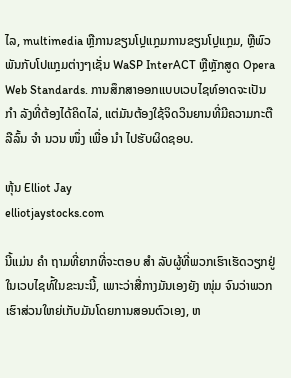ໄລ, multimedia ຫຼືການຂຽນໂປຼແກຼມການຂຽນໂປຼແກຼມ, ຫຼືພົວພັນກັບໂປແກຼມຕ່າງໆເຊັ່ນ WaSP InterACT ຫຼືຫຼັກສູດ Opera Web Standards. ການສຶກສາອອກແບບເວບໄຊທ໌ອາດຈະເປັນ ກຳ ລັງທີ່ຕ້ອງໄດ້ຄິດໄລ່, ແຕ່ມັນຕ້ອງໃຊ້ຈິດວິນຍານທີ່ມີຄວາມກະຕືລືລົ້ນ ຈຳ ນວນ ໜຶ່ງ ເພື່ອ ນຳ ໄປຮັບຜິດຊອບ.

ຫຸ້ນ Elliot Jay
elliotjaystocks.com

ນີ້ແມ່ນ ຄຳ ຖາມທີ່ຍາກທີ່ຈະຕອບ ສຳ ລັບຜູ້ທີ່ພວກເຮົາເຮັດວຽກຢູ່ໃນເວບໄຊທ໌້ໃນຂະນະນີ້, ເພາະວ່າສື່ກາງມັນເອງຍັງ ໜຸ່ມ ຈົນວ່າພວກເຮົາສ່ວນໃຫຍ່ເກັບມັນໂດຍການສອນຕົວເອງ, ຫ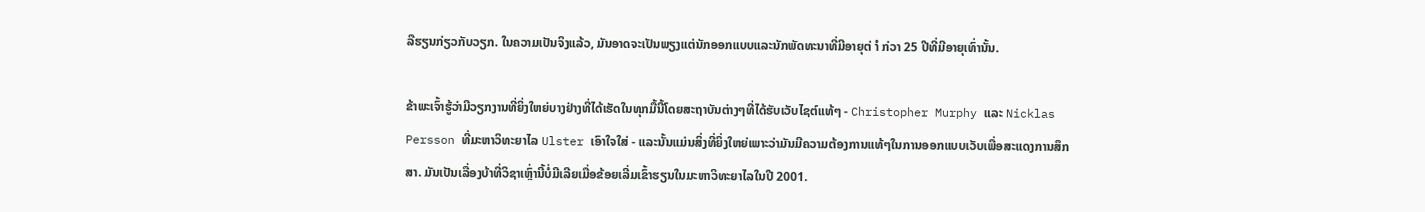ລືຮຽນກ່ຽວກັບວຽກ. ໃນຄວາມເປັນຈິງແລ້ວ, ມັນອາດຈະເປັນພຽງແຕ່ນັກອອກແບບແລະນັກພັດທະນາທີ່ມີອາຍຸຕ່ ຳ ກ່ວາ 25 ປີທີ່ມີອາຍຸເທົ່ານັ້ນ.

ຂ້າພະເຈົ້າຮູ້ວ່າມີວຽກງານທີ່ຍິ່ງໃຫຍ່ບາງຢ່າງທີ່ໄດ້ເຮັດໃນທຸກມື້ນີ້ໂດຍສະຖາບັນຕ່າງໆທີ່ໄດ້ຮັບເວັບໄຊຕ໌ແທ້ໆ - Christopher Murphy ແລະ Nicklas Persson ທີ່ມະຫາວິທະຍາໄລ Ulster ເອົາໃຈໃສ່ - ແລະນັ້ນແມ່ນສິ່ງທີ່ຍິ່ງໃຫຍ່ເພາະວ່າມັນມີຄວາມຕ້ອງການແທ້ໆໃນການອອກແບບເວັບເພື່ອສະແດງການສຶກສາ. ມັນເປັນເລື່ອງບ້າທີ່ວິຊາເຫຼົ່ານີ້ບໍ່ມີເລີຍເມື່ອຂ້ອຍເລີ່ມເຂົ້າຮຽນໃນມະຫາວິທະຍາໄລໃນປີ 2001.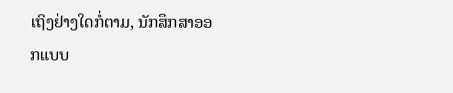ເຖິງຢ່າງໃດກໍ່ຕາມ, ນັກສຶກສາອອກແບບ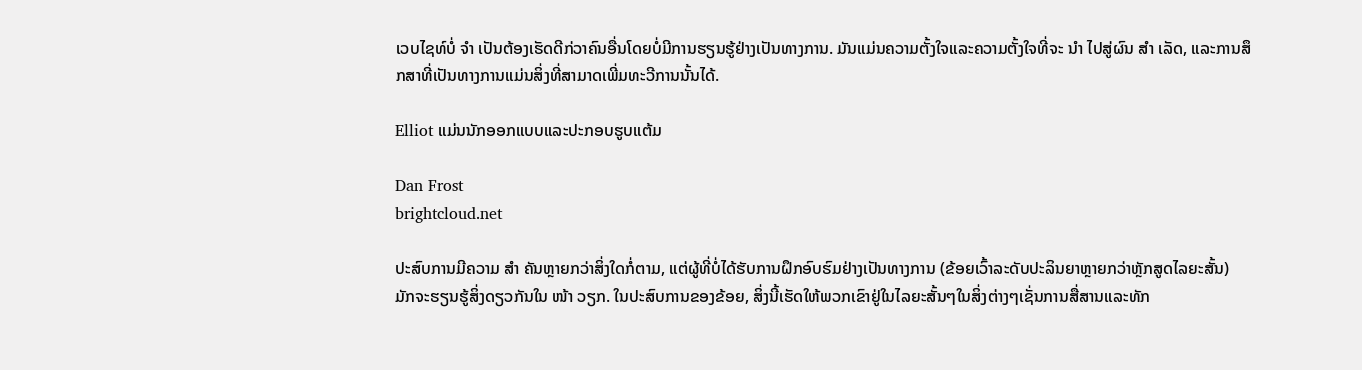ເວບໄຊທ໌ບໍ່ ຈຳ ເປັນຕ້ອງເຮັດດີກ່ວາຄົນອື່ນໂດຍບໍ່ມີການຮຽນຮູ້ຢ່າງເປັນທາງການ. ມັນແມ່ນຄວາມຕັ້ງໃຈແລະຄວາມຕັ້ງໃຈທີ່ຈະ ນຳ ໄປສູ່ຜົນ ສຳ ເລັດ, ແລະການສຶກສາທີ່ເປັນທາງການແມ່ນສິ່ງທີ່ສາມາດເພີ່ມທະວີການນັ້ນໄດ້.

Elliot ແມ່ນນັກອອກແບບແລະປະກອບຮູບແຕ້ມ

Dan Frost
brightcloud.net

ປະສົບການມີຄວາມ ສຳ ຄັນຫຼາຍກວ່າສິ່ງໃດກໍ່ຕາມ, ແຕ່ຜູ້ທີ່ບໍ່ໄດ້ຮັບການຝຶກອົບຮົມຢ່າງເປັນທາງການ (ຂ້ອຍເວົ້າລະດັບປະລິນຍາຫຼາຍກວ່າຫຼັກສູດໄລຍະສັ້ນ) ມັກຈະຮຽນຮູ້ສິ່ງດຽວກັນໃນ ໜ້າ ວຽກ. ໃນປະສົບການຂອງຂ້ອຍ, ສິ່ງນີ້ເຮັດໃຫ້ພວກເຂົາຢູ່ໃນໄລຍະສັ້ນໆໃນສິ່ງຕ່າງໆເຊັ່ນການສື່ສານແລະທັກ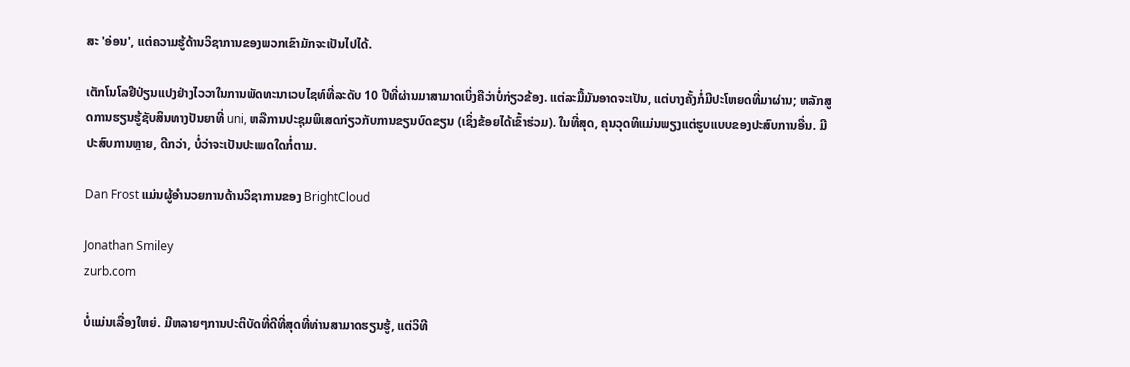ສະ 'ອ່ອນ', ແຕ່ຄວາມຮູ້ດ້ານວິຊາການຂອງພວກເຂົາມັກຈະເປັນໄປໄດ້.

ເຕັກໂນໂລຢີປ່ຽນແປງຢ່າງໄວວາໃນການພັດທະນາເວບໄຊທ໌ທີ່ລະດັບ 10 ປີທີ່ຜ່ານມາສາມາດເບິ່ງຄືວ່າບໍ່ກ່ຽວຂ້ອງ. ແຕ່ລະມື້ມັນອາດຈະເປັນ, ແຕ່ບາງຄັ້ງກໍ່ມີປະໂຫຍດທີ່ມາຜ່ານ; ຫລັກສູດການຮຽນຮູ້ຊັບສິນທາງປັນຍາທີ່ uni, ຫລືການປະຊຸມພິເສດກ່ຽວກັບການຂຽນບົດຂຽນ (ເຊິ່ງຂ້ອຍໄດ້ເຂົ້າຮ່ວມ). ໃນທີ່ສຸດ, ຄຸນວຸດທິແມ່ນພຽງແຕ່ຮູບແບບຂອງປະສົບການອື່ນ. ມີປະສົບການຫຼາຍ, ດີກວ່າ, ບໍ່ວ່າຈະເປັນປະເພດໃດກໍ່ຕາມ.

Dan Frost ແມ່ນຜູ້ອໍານວຍການດ້ານວິຊາການຂອງ BrightCloud

Jonathan Smiley
zurb.com

ບໍ່ແມ່ນເລື່ອງໃຫຍ່. ມີຫລາຍໆການປະຕິບັດທີ່ດີທີ່ສຸດທີ່ທ່ານສາມາດຮຽນຮູ້, ແຕ່ວິທີ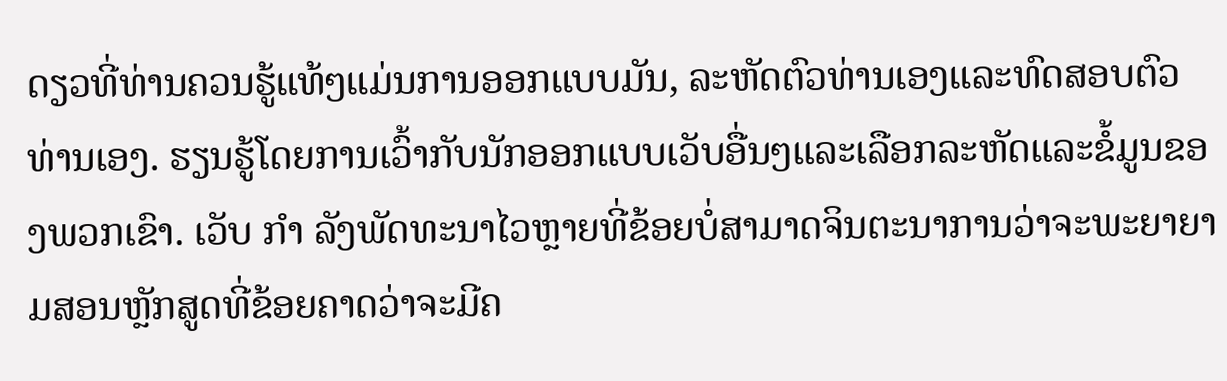ດຽວທີ່ທ່ານຄວນຮູ້ແທ້ໆແມ່ນການອອກແບບມັນ, ລະຫັດຕົວທ່ານເອງແລະທົດສອບຕົວທ່ານເອງ. ຮຽນຮູ້ໂດຍການເວົ້າກັບນັກອອກແບບເວັບອື່ນໆແລະເລືອກລະຫັດແລະຂໍ້ມູນຂອງພວກເຂົາ. ເວັບ ກຳ ລັງພັດທະນາໄວຫຼາຍທີ່ຂ້ອຍບໍ່ສາມາດຈິນຕະນາການວ່າຈະພະຍາຍາມສອນຫຼັກສູດທີ່ຂ້ອຍຄາດວ່າຈະມີຄ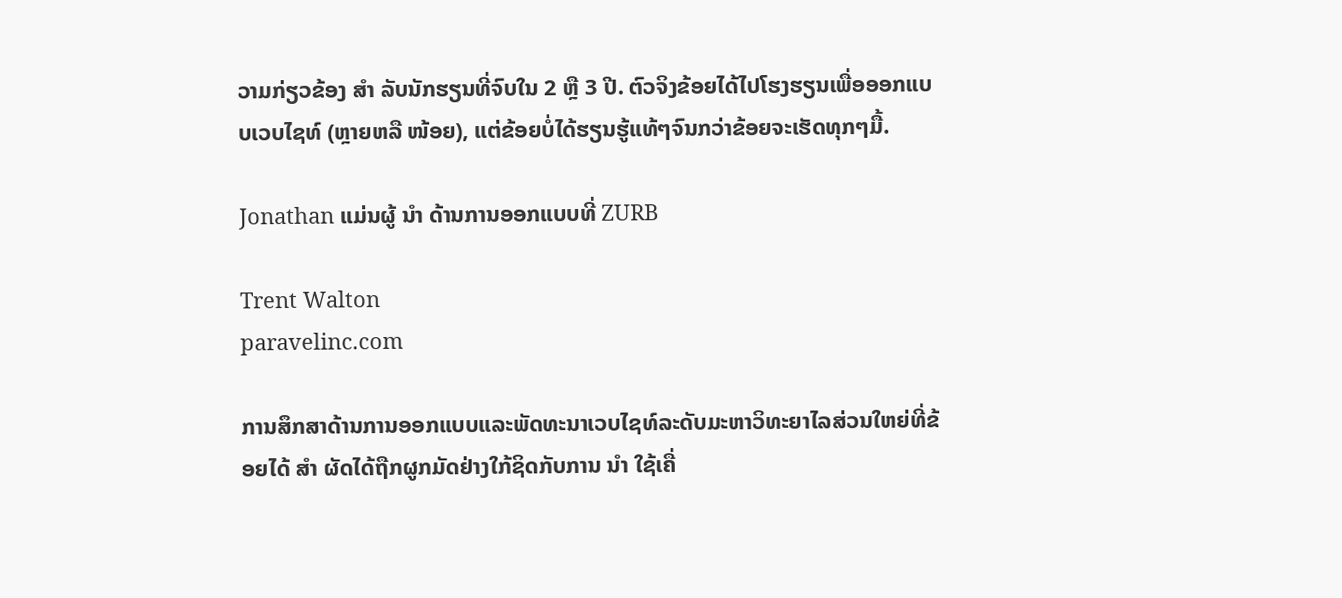ວາມກ່ຽວຂ້ອງ ສຳ ລັບນັກຮຽນທີ່ຈົບໃນ 2 ຫຼື 3 ປີ. ຕົວຈິງຂ້ອຍໄດ້ໄປໂຮງຮຽນເພື່ອອອກແບບເວບໄຊທ໌ (ຫຼາຍຫລື ໜ້ອຍ), ແຕ່ຂ້ອຍບໍ່ໄດ້ຮຽນຮູ້ແທ້ໆຈົນກວ່າຂ້ອຍຈະເຮັດທຸກໆມື້.

Jonathan ແມ່ນຜູ້ ນຳ ດ້ານການອອກແບບທີ່ ZURB

Trent Walton
paravelinc.com

ການສຶກສາດ້ານການອອກແບບແລະພັດທະນາເວບໄຊທ໌ລະດັບມະຫາວິທະຍາໄລສ່ວນໃຫຍ່ທີ່ຂ້ອຍໄດ້ ສຳ ຜັດໄດ້ຖືກຜູກມັດຢ່າງໃກ້ຊິດກັບການ ນຳ ໃຊ້ເຄື່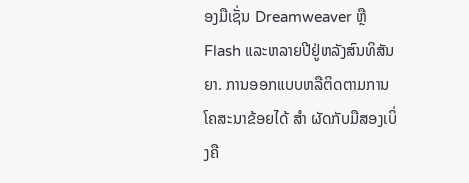ອງມືເຊັ່ນ Dreamweaver ຫຼື Flash ແລະຫລາຍປີຢູ່ຫລັງສົນທິສັນຍາ. ການອອກແບບຫລືຕິດຕາມການໂຄສະນາຂ້ອຍໄດ້ ສຳ ຜັດກັບມືສອງເບິ່ງຄື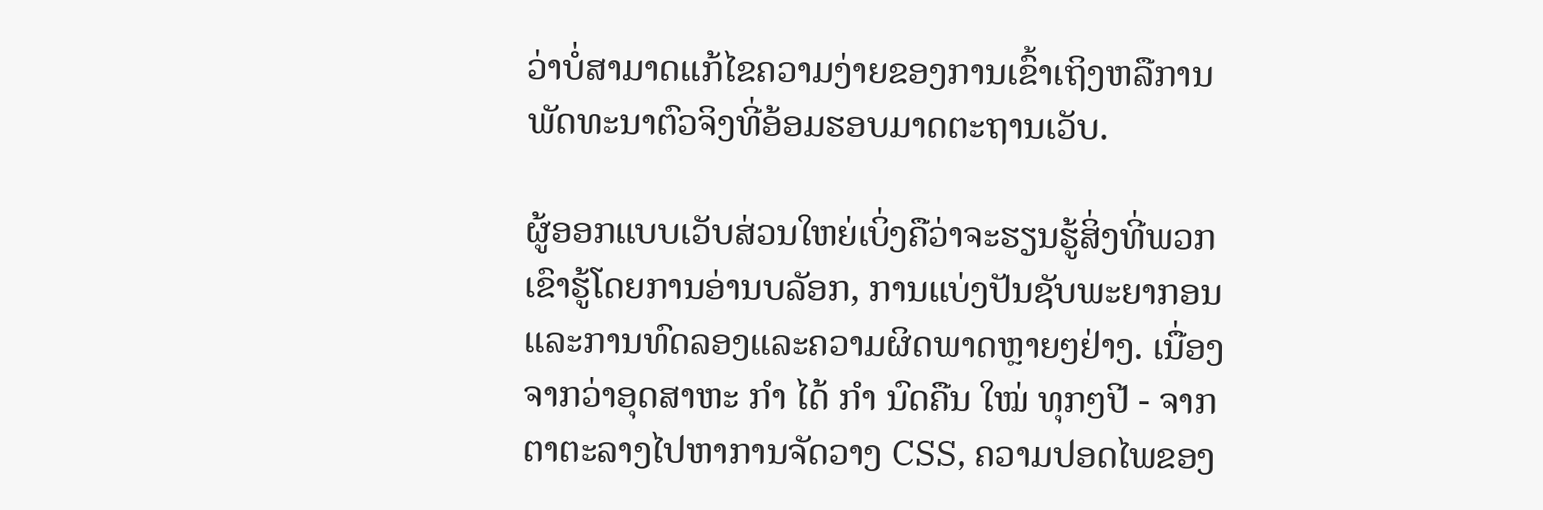ວ່າບໍ່ສາມາດແກ້ໄຂຄວາມງ່າຍຂອງການເຂົ້າເຖິງຫລືການພັດທະນາຕົວຈິງທີ່ອ້ອມຮອບມາດຕະຖານເວັບ.

ຜູ້ອອກແບບເວັບສ່ວນໃຫຍ່ເບິ່ງຄືວ່າຈະຮຽນຮູ້ສິ່ງທີ່ພວກເຂົາຮູ້ໂດຍການອ່ານບລັອກ, ການແບ່ງປັນຊັບພະຍາກອນແລະການທົດລອງແລະຄວາມຜິດພາດຫຼາຍໆຢ່າງ. ເນື່ອງຈາກວ່າອຸດສາຫະ ກຳ ໄດ້ ກຳ ນົດຄືນ ໃໝ່ ທຸກໆປີ - ຈາກຕາຕະລາງໄປຫາການຈັດວາງ CSS, ຄວາມປອດໄພຂອງ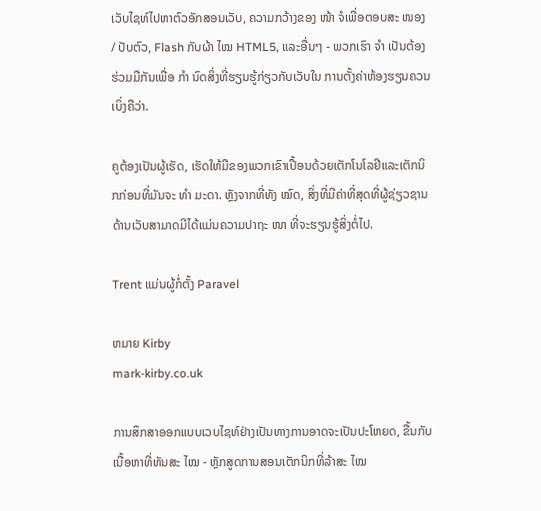ເວັບໄຊທ໌ໄປຫາຕົວອັກສອນເວັບ, ຄວາມກວ້າງຂອງ ໜ້າ ຈໍເພື່ອຕອບສະ ໜອງ / ປັບຕົວ, Flash ກັບຜ້າ ໄໝ HTML5, ແລະອື່ນໆ - ພວກເຮົາ ຈຳ ເປັນຕ້ອງຮ່ວມມືກັນເພື່ອ ກຳ ນົດສິ່ງທີ່ຮຽນຮູ້ກ່ຽວກັບເວັບໃນ ການຕັ້ງຄ່າຫ້ອງຮຽນຄວນເບິ່ງຄືວ່າ.

ຄູຕ້ອງເປັນຜູ້ເຮັດ, ເຮັດໃຫ້ມືຂອງພວກເຂົາເປື້ອນດ້ວຍເຕັກໂນໂລຢີແລະເຕັກນິກກ່ອນທີ່ມັນຈະ ທຳ ມະດາ. ຫຼັງຈາກທີ່ທັງ ໝົດ, ສິ່ງທີ່ມີຄ່າທີ່ສຸດທີ່ຜູ້ຊ່ຽວຊານດ້ານເວັບສາມາດມີໄດ້ແມ່ນຄວາມປາຖະ ໜາ ທີ່ຈະຮຽນຮູ້ສິ່ງຕໍ່ໄປ.

Trent ແມ່ນຜູ້ກໍ່ຕັ້ງ Paravel

ຫມາຍ Kirby
mark-kirby.co.uk

ການສຶກສາອອກແບບເວບໄຊທ໌ຢ່າງເປັນທາງການອາດຈະເປັນປະໂຫຍດ, ຂື້ນກັບເນື້ອຫາທີ່ທັນສະ ໄໝ - ຫຼັກສູດການສອນເຕັກນິກທີ່ລ້າສະ ໄໝ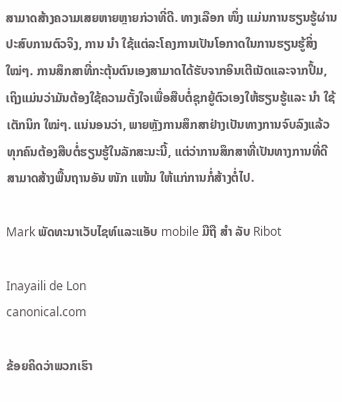ສາມາດສ້າງຄວາມເສຍຫາຍຫຼາຍກ່ວາທີ່ດີ. ທາງເລືອກ ໜຶ່ງ ແມ່ນການຮຽນຮູ້ຜ່ານປະສົບການຕົວຈິງ, ການ ນຳ ໃຊ້ແຕ່ລະໂຄງການເປັນໂອກາດໃນການຮຽນຮູ້ສິ່ງ ໃໝ່ໆ. ການສຶກສາທີ່ກະຕຸ້ນຕົນເອງສາມາດໄດ້ຮັບຈາກອິນເຕີເນັດແລະຈາກປຶ້ມ, ເຖິງແມ່ນວ່າມັນຕ້ອງໃຊ້ຄວາມຕັ້ງໃຈເພື່ອສືບຕໍ່ຊຸກຍູ້ຕົວເອງໃຫ້ຮຽນຮູ້ແລະ ນຳ ໃຊ້ເຕັກນິກ ໃໝ່ໆ. ແນ່ນອນວ່າ, ພາຍຫຼັງການສຶກສາຢ່າງເປັນທາງການຈົບລົງແລ້ວທຸກຄົນຕ້ອງສືບຕໍ່ຮຽນຮູ້ໃນລັກສະນະນີ້, ແຕ່ວ່າການສຶກສາທີ່ເປັນທາງການທີ່ດີສາມາດສ້າງພື້ນຖານອັນ ໜັກ ແໜ້ນ ໃຫ້ແກ່ການກໍ່ສ້າງຕໍ່ໄປ.

Mark ພັດທະນາເວັບໄຊທ໌ແລະແອັບ mobile ມືຖື ສຳ ລັບ Ribot

Inayaili de Lon
canonical.com

ຂ້ອຍຄິດວ່າພວກເຮົາ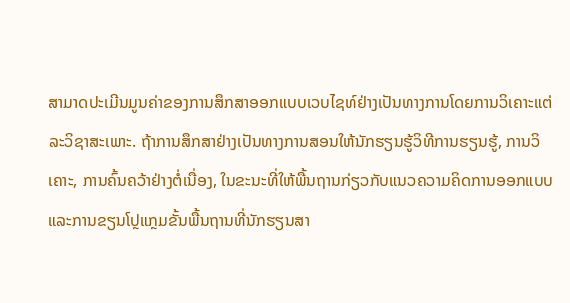ສາມາດປະເມີນມູນຄ່າຂອງການສຶກສາອອກແບບເວບໄຊທ໌ຢ່າງເປັນທາງການໂດຍການວິເຄາະແຕ່ລະວິຊາສະເພາະ. ຖ້າການສຶກສາຢ່າງເປັນທາງການສອນໃຫ້ນັກຮຽນຮູ້ວິທີການຮຽນຮູ້, ການວິເຄາະ, ການຄົ້ນຄວ້າຢ່າງຕໍ່ເນື່ອງ, ໃນຂະນະທີ່ໃຫ້ພື້ນຖານກ່ຽວກັບແນວຄວາມຄິດການອອກແບບແລະການຂຽນໂປຼແກຼມຂັ້ນພື້ນຖານທີ່ນັກຮຽນສາ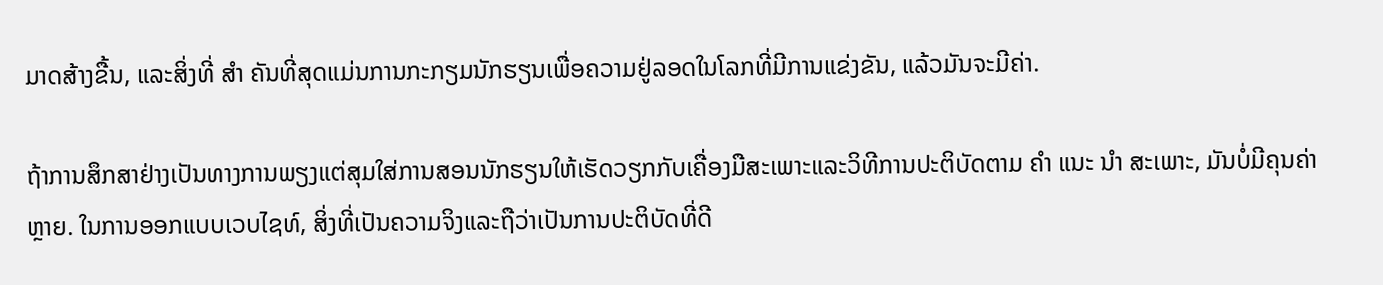ມາດສ້າງຂື້ນ, ແລະສິ່ງທີ່ ສຳ ຄັນທີ່ສຸດແມ່ນການກະກຽມນັກຮຽນເພື່ອຄວາມຢູ່ລອດໃນໂລກທີ່ມີການແຂ່ງຂັນ, ແລ້ວມັນຈະມີຄ່າ.

ຖ້າການສຶກສາຢ່າງເປັນທາງການພຽງແຕ່ສຸມໃສ່ການສອນນັກຮຽນໃຫ້ເຮັດວຽກກັບເຄື່ອງມືສະເພາະແລະວິທີການປະຕິບັດຕາມ ຄຳ ແນະ ນຳ ສະເພາະ, ມັນບໍ່ມີຄຸນຄ່າຫຼາຍ. ໃນການອອກແບບເວບໄຊທ໌, ສິ່ງທີ່ເປັນຄວາມຈິງແລະຖືວ່າເປັນການປະຕິບັດທີ່ດີ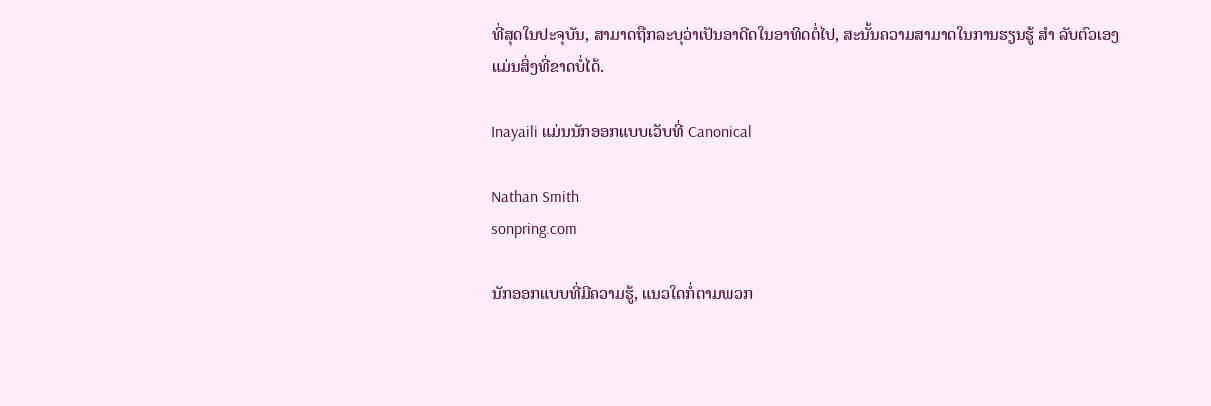ທີ່ສຸດໃນປະຈຸບັນ, ສາມາດຖືກລະບຸວ່າເປັນອາດີດໃນອາທິດຕໍ່ໄປ, ສະນັ້ນຄວາມສາມາດໃນການຮຽນຮູ້ ສຳ ລັບຕົວເອງແມ່ນສິ່ງທີ່ຂາດບໍ່ໄດ້.

Inayaili ແມ່ນນັກອອກແບບເວັບທີ່ Canonical

Nathan Smith
sonpring.com

ນັກອອກແບບທີ່ມີຄວາມຮູ້, ແນວໃດກໍ່ຕາມພວກ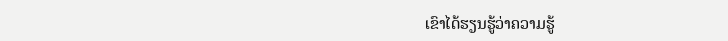ເຂົາໄດ້ຮຽນຮູ້ວ່າຄວາມຮູ້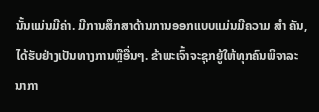ນັ້ນແມ່ນມີຄ່າ. ມີການສຶກສາດ້ານການອອກແບບແມ່ນມີຄວາມ ສຳ ຄັນ, ໄດ້ຮັບຢ່າງເປັນທາງການຫຼືອື່ນໆ. ຂ້າພະເຈົ້າຈະຊຸກຍູ້ໃຫ້ທຸກຄົນພິຈາລະນາກາ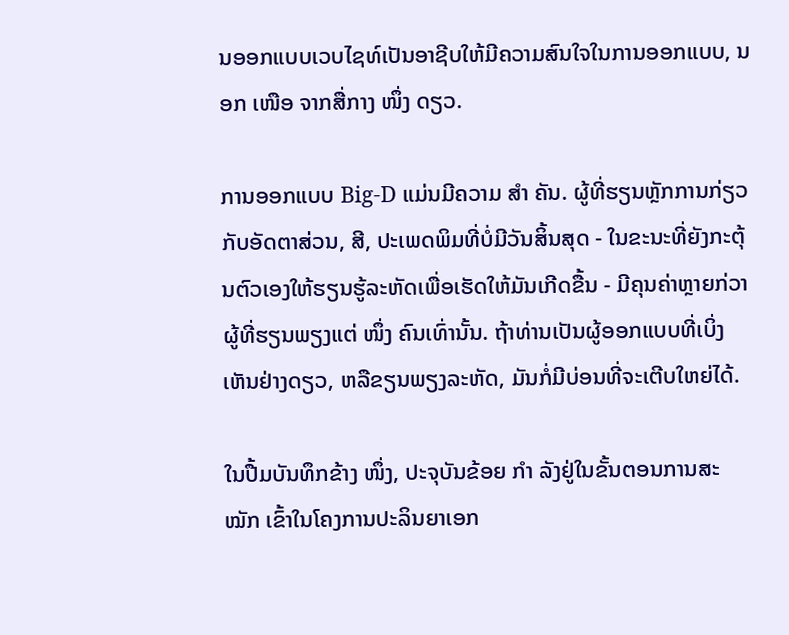ນອອກແບບເວບໄຊທ໌ເປັນອາຊີບໃຫ້ມີຄວາມສົນໃຈໃນການອອກແບບ, ນອກ ເໜືອ ຈາກສື່ກາງ ໜຶ່ງ ດຽວ.

ການອອກແບບ Big-D ແມ່ນມີຄວາມ ສຳ ຄັນ. ຜູ້ທີ່ຮຽນຫຼັກການກ່ຽວກັບອັດຕາສ່ວນ, ສີ, ປະເພດພິມທີ່ບໍ່ມີວັນສິ້ນສຸດ - ໃນຂະນະທີ່ຍັງກະຕຸ້ນຕົວເອງໃຫ້ຮຽນຮູ້ລະຫັດເພື່ອເຮັດໃຫ້ມັນເກີດຂື້ນ - ມີຄຸນຄ່າຫຼາຍກ່ວາຜູ້ທີ່ຮຽນພຽງແຕ່ ໜຶ່ງ ຄົນເທົ່ານັ້ນ. ຖ້າທ່ານເປັນຜູ້ອອກແບບທີ່ເບິ່ງເຫັນຢ່າງດຽວ, ຫລືຂຽນພຽງລະຫັດ, ມັນກໍ່ມີບ່ອນທີ່ຈະເຕີບໃຫຍ່ໄດ້.

ໃນປື້ມບັນທຶກຂ້າງ ໜຶ່ງ, ປະຈຸບັນຂ້ອຍ ກຳ ລັງຢູ່ໃນຂັ້ນຕອນການສະ ໝັກ ເຂົ້າໃນໂຄງການປະລິນຍາເອກ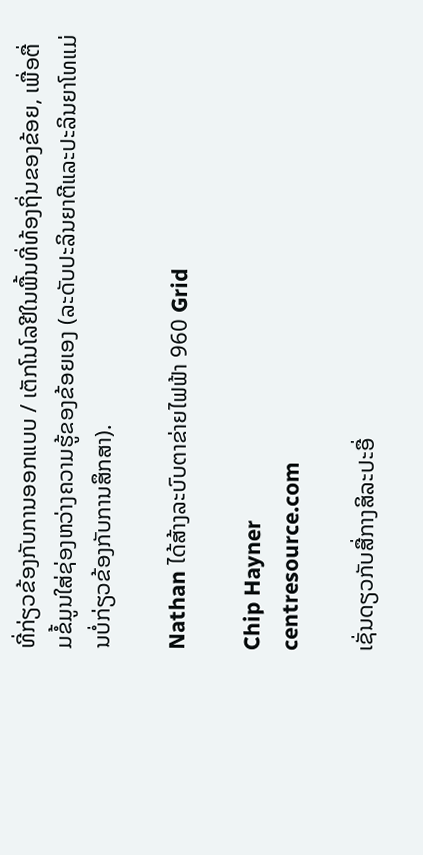ທີ່ກ່ຽວຂ້ອງກັບການອອກແບບ / ເຕັກໂນໂລຢີໃນພື້ນທີ່ທ້ອງຖິ່ນຂອງຂ້ອຍ, ເພື່ອຕື່ມຂໍ້ມູນໃສ່ຊ່ອງຫວ່າງຄວາມຮູ້ຂອງຂ້ອຍເອງ (ລະດັບປະລິນຍາຕີແລະປະລິນຍາໂທແມ່ນບໍ່ກ່ຽວຂ້ອງກັບການສຶກສາ).

Nathan ໄດ້ສ້າງລະບົບຕາຂ່າຍໄຟຟ້າ 960 Grid

Chip Hayner
centresource.com

ເຊັ່ນດຽວກັບສື່ກາງສິລະປະອື່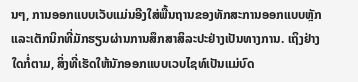ນໆ, ການອອກແບບເວັບແມ່ນອີງໃສ່ພື້ນຖານຂອງທັກສະການອອກແບບຫຼັກແລະເຕັກນິກທີ່ມັກຮຽນຜ່ານການສຶກສາສິລະປະຢ່າງເປັນທາງການ. ເຖິງຢ່າງໃດກໍ່ຕາມ, ສິ່ງທີ່ເຮັດໃຫ້ນັກອອກແບບເວບໄຊທ໌ເປັນແມ່ບົດ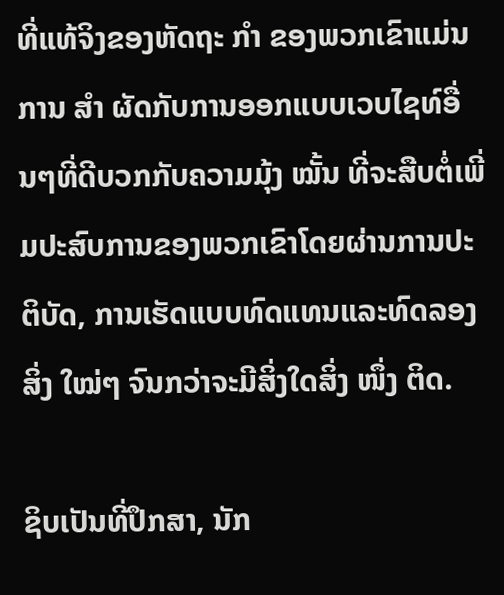ທີ່ແທ້ຈິງຂອງຫັດຖະ ກຳ ຂອງພວກເຂົາແມ່ນການ ສຳ ຜັດກັບການອອກແບບເວບໄຊທ໌ອື່ນໆທີ່ດີບວກກັບຄວາມມຸ້ງ ໝັ້ນ ທີ່ຈະສືບຕໍ່ເພີ່ມປະສົບການຂອງພວກເຂົາໂດຍຜ່ານການປະຕິບັດ, ການເຮັດແບບທົດແທນແລະທົດລອງສິ່ງ ໃໝ່ໆ ຈົນກວ່າຈະມີສິ່ງໃດສິ່ງ ໜຶ່ງ ຕິດ.

ຊິບເປັນທີ່ປຶກສາ, ນັກ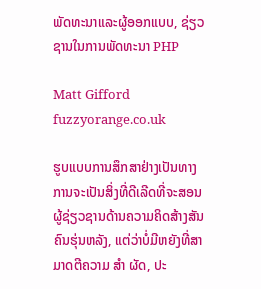ພັດທະນາແລະຜູ້ອອກແບບ, ຊ່ຽວຊານໃນການພັດທະນາ PHP

Matt Gifford
fuzzyorange.co.uk

ຮູບແບບການສຶກສາຢ່າງເປັນທາງການຈະເປັນສິ່ງທີ່ດີເລີດທີ່ຈະສອນຜູ້ຊ່ຽວຊານດ້ານຄວາມຄິດສ້າງສັນຄົນຮຸ່ນຫລັງ, ແຕ່ວ່າບໍ່ມີຫຍັງທີ່ສາມາດຕີຄວາມ ສຳ ຜັດ, ປະ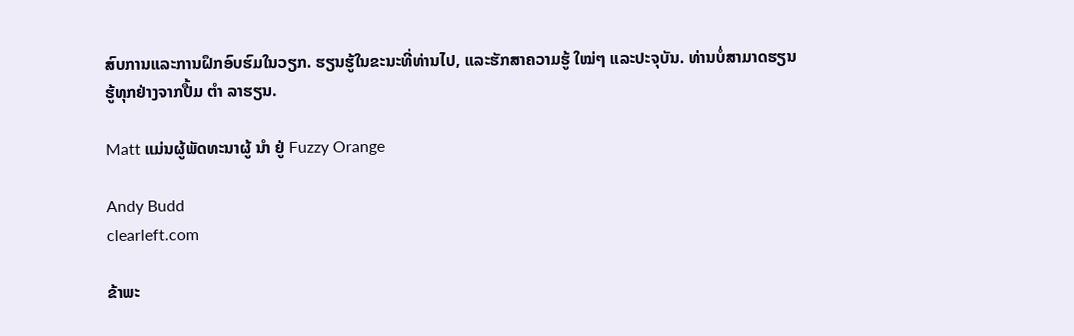ສົບການແລະການຝຶກອົບຮົມໃນວຽກ. ຮຽນຮູ້ໃນຂະນະທີ່ທ່ານໄປ, ແລະຮັກສາຄວາມຮູ້ ໃໝ່ໆ ແລະປະຈຸບັນ. ທ່ານບໍ່ສາມາດຮຽນຮູ້ທຸກຢ່າງຈາກປື້ມ ຕຳ ລາຮຽນ.

Matt ແມ່ນຜູ້ພັດທະນາຜູ້ ນຳ ຢູ່ Fuzzy Orange

Andy Budd
clearleft.com

ຂ້າພະ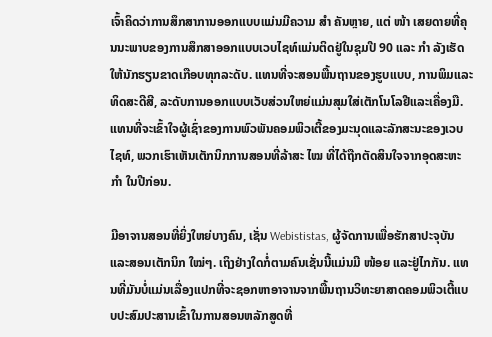ເຈົ້າຄິດວ່າການສຶກສາການອອກແບບແມ່ນມີຄວາມ ສຳ ຄັນຫຼາຍ, ແຕ່ ໜ້າ ເສຍດາຍທີ່ຄຸນນະພາບຂອງການສຶກສາອອກແບບເວບໄຊທ໌ແມ່ນຕິດຢູ່ໃນຊຸມປີ 90 ແລະ ກຳ ລັງເຮັດໃຫ້ນັກຮຽນຂາດເກືອບທຸກລະດັບ. ແທນທີ່ຈະສອນພື້ນຖານຂອງຮູບແບບ, ການພິມແລະທິດສະດີສີ, ລະດັບການອອກແບບເວັບສ່ວນໃຫຍ່ແມ່ນສຸມໃສ່ເຕັກໂນໂລຢີແລະເຄື່ອງມື. ແທນທີ່ຈະເຂົ້າໃຈຜູ້ເຊົ່າຂອງການພົວພັນຄອມພິວເຕີ້ຂອງມະນຸດແລະລັກສະນະຂອງເວບໄຊທ໌, ພວກເຮົາເຫັນເຕັກນິກການສອນທີ່ລ້າສະ ໄໝ ທີ່ໄດ້ຖືກຕັດສິນໃຈຈາກອຸດສະຫະ ກຳ ໃນປີກ່ອນ.

ມີອາຈານສອນທີ່ຍິ່ງໃຫຍ່ບາງຄົນ, ເຊັ່ນ Webististas, ຜູ້ຈັດການເພື່ອຮັກສາປະຈຸບັນແລະສອນເຕັກນິກ ໃໝ່ໆ. ເຖິງຢ່າງໃດກໍ່ຕາມຄົນເຊັ່ນນີ້ແມ່ນມີ ໜ້ອຍ ແລະຢູ່ໄກກັນ. ແທນທີ່ມັນບໍ່ແມ່ນເລື່ອງແປກທີ່ຈະຊອກຫາອາຈານຈາກພື້ນຖານວິທະຍາສາດຄອມພິວເຕີ້ແບບປະສົມປະສານເຂົ້າໃນການສອນຫລັກສູດທີ່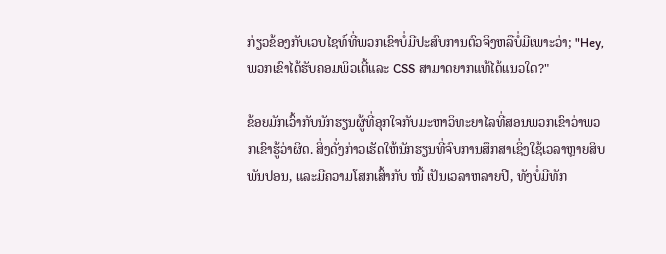ກ່ຽວຂ້ອງກັບເວບໄຊທ໌ທີ່ພວກເຂົາບໍ່ມີປະສົບການຕົວຈິງຫລືບໍ່ມີເພາະວ່າ; "Hey, ພວກເຂົາໄດ້ຮັບຄອມພິວເຕີ້ແລະ CSS ສາມາດຍາກແທ້ໄດ້ແນວໃດ?"

ຂ້ອຍມັກເວົ້າກັບນັກຮຽນຜູ້ທີ່ອຸກໃຈກັບມະຫາວິທະຍາໄລທີ່ສອນພວກເຂົາວ່າພວກເຂົາຮູ້ວ່າຜິດ. ສິ່ງດັ່ງກ່າວເຮັດໃຫ້ນັກຮຽນທີ່ຈົບການສຶກສາເຊິ່ງໃຊ້ເວລາຫຼາຍສິບພັນປອນ, ແລະມີຄວາມໂສກເສົ້າກັບ ໜີ້ ເປັນເວລາຫລາຍປີ, ທັງບໍ່ມີທັກ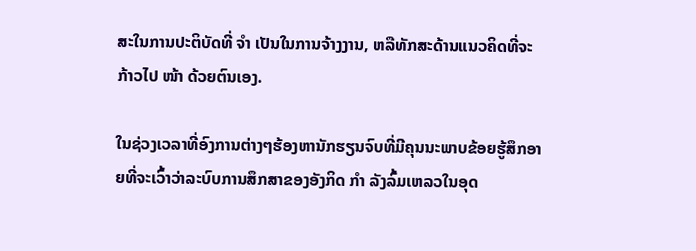ສະໃນການປະຕິບັດທີ່ ຈຳ ເປັນໃນການຈ້າງງານ, ຫລືທັກສະດ້ານແນວຄິດທີ່ຈະກ້າວໄປ ໜ້າ ດ້ວຍຕົນເອງ.

ໃນຊ່ວງເວລາທີ່ອົງການຕ່າງໆຮ້ອງຫານັກຮຽນຈົບທີ່ມີຄຸນນະພາບຂ້ອຍຮູ້ສຶກອາຍທີ່ຈະເວົ້າວ່າລະບົບການສຶກສາຂອງອັງກິດ ກຳ ລັງລົ້ມເຫລວໃນອຸດ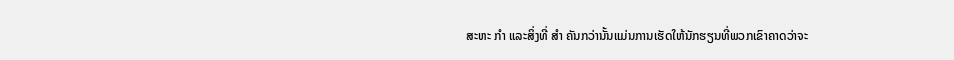ສະຫະ ກຳ ແລະສິ່ງທີ່ ສຳ ຄັນກວ່ານັ້ນແມ່ນການເຮັດໃຫ້ນັກຮຽນທີ່ພວກເຂົາຄາດວ່າຈະ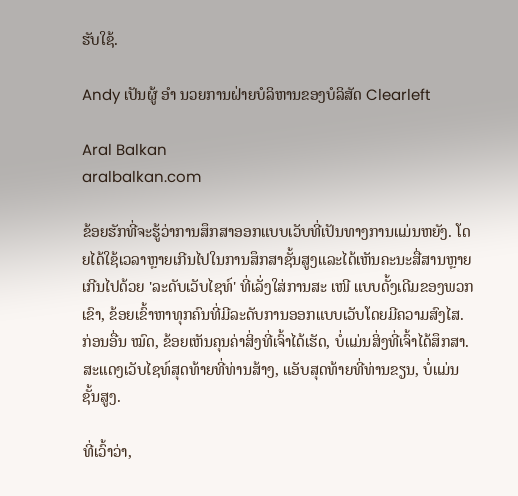ຮັບໃຊ້.

Andy ເປັນຜູ້ ອຳ ນວຍການຝ່າຍບໍລິຫານຂອງບໍລິສັດ Clearleft

Aral Balkan
aralbalkan.com

ຂ້ອຍຮັກທີ່ຈະຮູ້ວ່າການສຶກສາອອກແບບເວັບທີ່ເປັນທາງການແມ່ນຫຍັງ. ໂດຍໄດ້ໃຊ້ເວລາຫຼາຍເກີນໄປໃນການສຶກສາຊັ້ນສູງແລະໄດ້ເຫັນຄະນະສື່ສານຫຼາຍເກີນໄປດ້ວຍ 'ລະດັບເວັບໄຊທ໌' ທີ່ເລັ່ງໃສ່ການສະ ເໜີ ແບບດັ້ງເດີມຂອງພວກເຂົາ, ຂ້ອຍເຂົ້າຫາທຸກຄົນທີ່ມີລະດັບການອອກແບບເວັບໂດຍມີຄວາມສົງໄສ. ກ່ອນອື່ນ ໝົດ, ຂ້ອຍເຫັນຄຸນຄ່າສິ່ງທີ່ເຈົ້າໄດ້ເຮັດ, ບໍ່ແມ່ນສິ່ງທີ່ເຈົ້າໄດ້ສຶກສາ. ສະແດງເວັບໄຊທ໌ສຸດທ້າຍທີ່ທ່ານສ້າງ, ແອັບສຸດທ້າຍທີ່ທ່ານຂຽນ, ບໍ່ແມ່ນຊັ້ນສູງ.

ທີ່ເວົ້າວ່າ,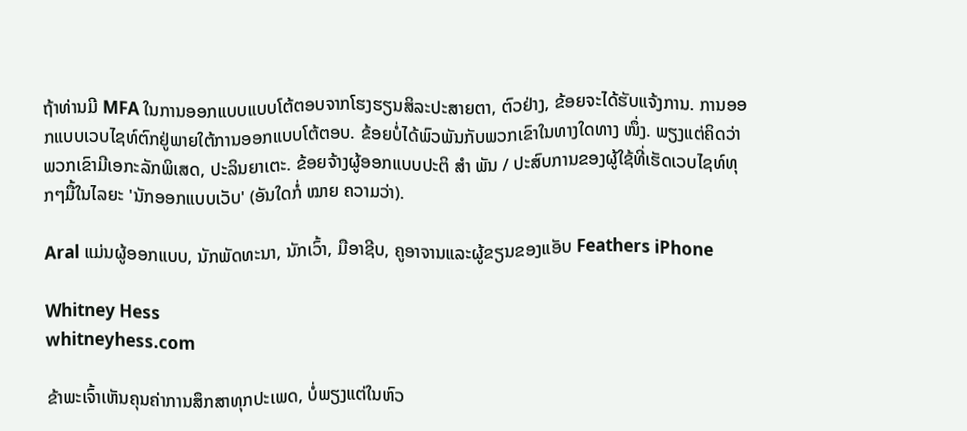ຖ້າທ່ານມີ MFA ໃນການອອກແບບແບບໂຕ້ຕອບຈາກໂຮງຮຽນສິລະປະສາຍຕາ, ຕົວຢ່າງ, ຂ້ອຍຈະໄດ້ຮັບແຈ້ງການ. ການອອກແບບເວບໄຊທ໌ຕົກຢູ່ພາຍໃຕ້ການອອກແບບໂຕ້ຕອບ. ຂ້ອຍບໍ່ໄດ້ພົວພັນກັບພວກເຂົາໃນທາງໃດທາງ ໜຶ່ງ. ພຽງແຕ່ຄິດວ່າພວກເຂົາມີເອກະລັກພິເສດ, ປະລິນຍາເຕະ. ຂ້ອຍຈ້າງຜູ້ອອກແບບປະຕິ ສຳ ພັນ / ປະສົບການຂອງຜູ້ໃຊ້ທີ່ເຮັດເວບໄຊທ໌ທຸກໆມື້ໃນໄລຍະ 'ນັກອອກແບບເວັບ' (ອັນໃດກໍ່ ໝາຍ ຄວາມວ່າ).

Aral ແມ່ນຜູ້ອອກແບບ, ນັກພັດທະນາ, ນັກເວົ້າ, ມືອາຊີບ, ຄູອາຈານແລະຜູ້ຂຽນຂອງແອັບ Feathers iPhone

Whitney Hess
whitneyhess.com

ຂ້າພະເຈົ້າເຫັນຄຸນຄ່າການສຶກສາທຸກປະເພດ, ບໍ່ພຽງແຕ່ໃນຫົວ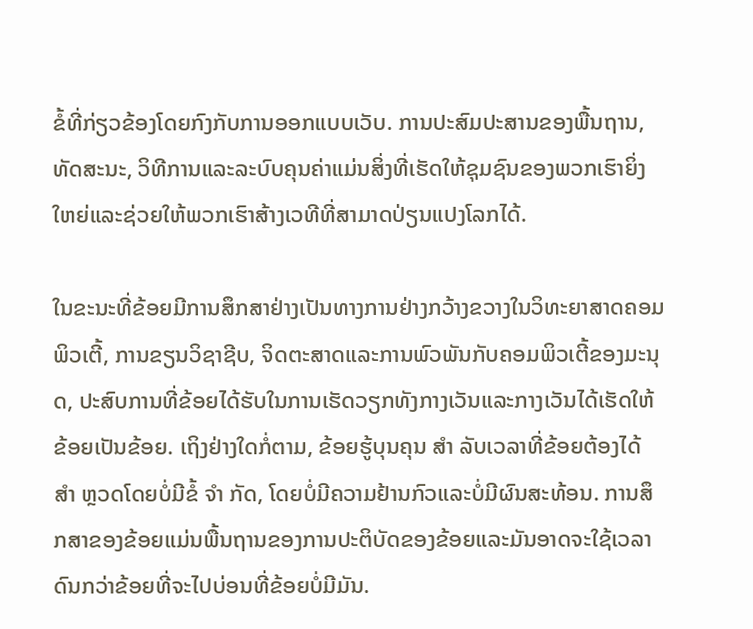ຂໍ້ທີ່ກ່ຽວຂ້ອງໂດຍກົງກັບການອອກແບບເວັບ. ການປະສົມປະສານຂອງພື້ນຖານ, ທັດສະນະ, ວິທີການແລະລະບົບຄຸນຄ່າແມ່ນສິ່ງທີ່ເຮັດໃຫ້ຊຸມຊົນຂອງພວກເຮົາຍິ່ງໃຫຍ່ແລະຊ່ວຍໃຫ້ພວກເຮົາສ້າງເວທີທີ່ສາມາດປ່ຽນແປງໂລກໄດ້.

ໃນຂະນະທີ່ຂ້ອຍມີການສຶກສາຢ່າງເປັນທາງການຢ່າງກວ້າງຂວາງໃນວິທະຍາສາດຄອມພິວເຕີ້, ການຂຽນວິຊາຊີບ, ຈິດຕະສາດແລະການພົວພັນກັບຄອມພິວເຕີ້ຂອງມະນຸດ, ປະສົບການທີ່ຂ້ອຍໄດ້ຮັບໃນການເຮັດວຽກທັງກາງເວັນແລະກາງເວັນໄດ້ເຮັດໃຫ້ຂ້ອຍເປັນຂ້ອຍ. ເຖິງຢ່າງໃດກໍ່ຕາມ, ຂ້ອຍຮູ້ບຸນຄຸນ ສຳ ລັບເວລາທີ່ຂ້ອຍຕ້ອງໄດ້ ສຳ ຫຼວດໂດຍບໍ່ມີຂໍ້ ຈຳ ກັດ, ໂດຍບໍ່ມີຄວາມຢ້ານກົວແລະບໍ່ມີຜົນສະທ້ອນ. ການສຶກສາຂອງຂ້ອຍແມ່ນພື້ນຖານຂອງການປະຕິບັດຂອງຂ້ອຍແລະມັນອາດຈະໃຊ້ເວລາດົນກວ່າຂ້ອຍທີ່ຈະໄປບ່ອນທີ່ຂ້ອຍບໍ່ມີມັນ.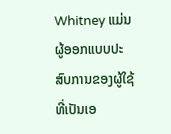Whitney ແມ່ນຜູ້ອອກແບບປະສົບການຂອງຜູ້ໃຊ້ທີ່ເປັນເອ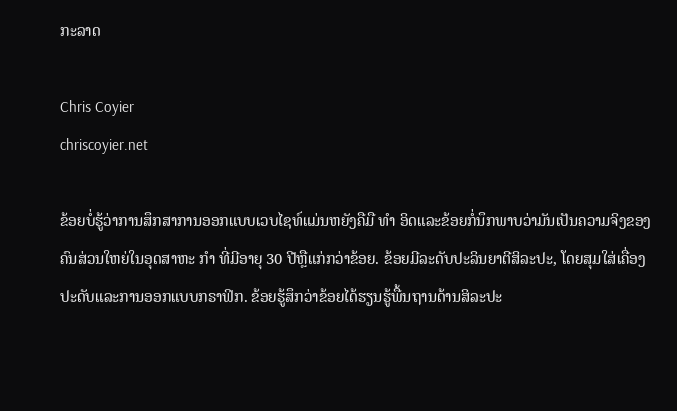ກະລາດ

Chris Coyier
chriscoyier.net

ຂ້ອຍບໍ່ຮູ້ວ່າການສຶກສາການອອກແບບເວບໄຊທ໌ແມ່ນຫຍັງຄືມື ທຳ ອິດແລະຂ້ອຍກໍ່ນຶກພາບວ່າມັນເປັນຄວາມຈິງຂອງຄົນສ່ວນໃຫຍ່ໃນອຸດສາຫະ ກຳ ທີ່ມີອາຍຸ 30 ປີຫຼືແກ່ກວ່າຂ້ອຍ. ຂ້ອຍມີລະດັບປະລິນຍາຕີສິລະປະ, ໂດຍສຸມໃສ່ເຄື່ອງປະດັບແລະການອອກແບບກຣາຟິກ. ຂ້ອຍຮູ້ສຶກວ່າຂ້ອຍໄດ້ຮຽນຮູ້ພື້ນຖານດ້ານສິລະປະ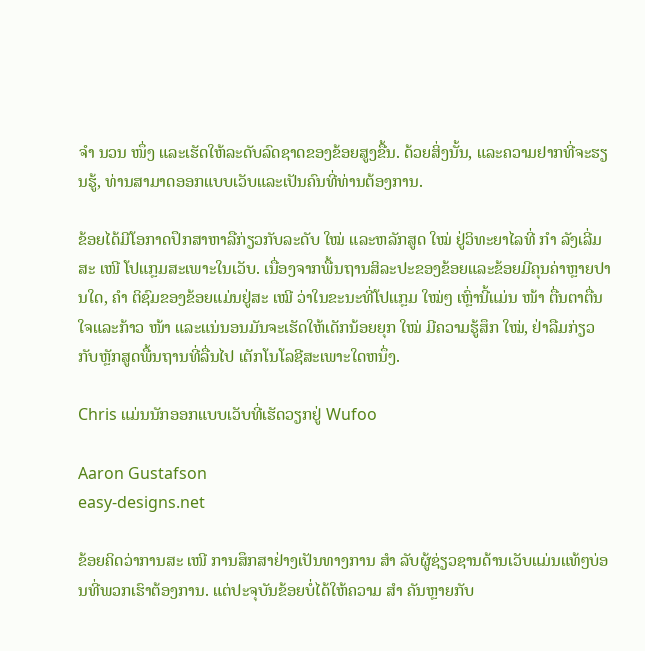ຈຳ ນວນ ໜຶ່ງ ແລະເຮັດໃຫ້ລະດັບລົດຊາດຂອງຂ້ອຍສູງຂື້ນ. ດ້ວຍສິ່ງນັ້ນ, ແລະຄວາມຢາກທີ່ຈະຮຽນຮູ້, ທ່ານສາມາດອອກແບບເວັບແລະເປັນຄົນທີ່ທ່ານຕ້ອງການ.

ຂ້ອຍໄດ້ມີໂອກາດປຶກສາຫາລືກ່ຽວກັບລະດັບ ໃໝ່ ແລະຫລັກສູດ ໃໝ່ ຢູ່ວິທະຍາໄລທີ່ ກຳ ລັງເລີ່ມສະ ເໜີ ໂປແກຼມສະເພາະໃນເວັບ. ເນື່ອງຈາກພື້ນຖານສິລະປະຂອງຂ້ອຍແລະຂ້ອຍມີຄຸນຄ່າຫຼາຍປານໃດ, ຄຳ ຕິຊົມຂອງຂ້ອຍແມ່ນຢູ່ສະ ເໝີ ວ່າໃນຂະນະທີ່ໂປແກຼມ ໃໝ່ໆ ເຫຼົ່ານີ້ແມ່ນ ໜ້າ ຕື່ນຕາຕື່ນໃຈແລະກ້າວ ໜ້າ ແລະແນ່ນອນມັນຈະເຮັດໃຫ້ເດັກນ້ອຍຍຸກ ໃໝ່ ມີຄວາມຮູ້ສຶກ ໃໝ່, ຢ່າລືມກ່ຽວກັບຫຼັກສູດພື້ນຖານທີ່ລື່ນໄປ ເຕັກໂນໂລຊີສະເພາະໃດຫນຶ່ງ.

Chris ແມ່ນນັກອອກແບບເວັບທີ່ເຮັດວຽກຢູ່ Wufoo

Aaron Gustafson
easy-designs.net

ຂ້ອຍຄິດວ່າການສະ ເໜີ ການສຶກສາຢ່າງເປັນທາງການ ສຳ ລັບຜູ້ຊ່ຽວຊານດ້ານເວັບແມ່ນແທ້ໆບ່ອນທີ່ພວກເຮົາຕ້ອງການ. ແຕ່ປະຈຸບັນຂ້ອຍບໍ່ໄດ້ໃຫ້ຄວາມ ສຳ ຄັນຫຼາຍກັບ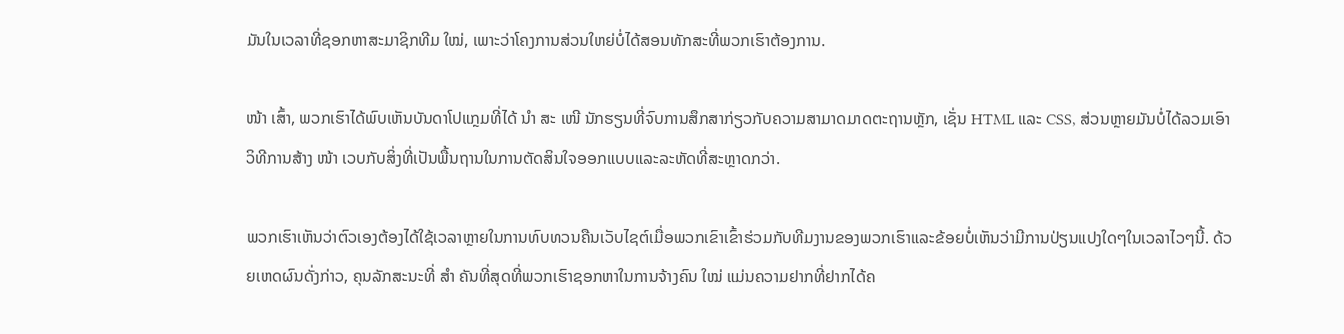ມັນໃນເວລາທີ່ຊອກຫາສະມາຊິກທີມ ໃໝ່, ເພາະວ່າໂຄງການສ່ວນໃຫຍ່ບໍ່ໄດ້ສອນທັກສະທີ່ພວກເຮົາຕ້ອງການ.

ໜ້າ ເສົ້າ, ພວກເຮົາໄດ້ພົບເຫັນບັນດາໂປແກຼມທີ່ໄດ້ ນຳ ສະ ເໜີ ນັກຮຽນທີ່ຈົບການສຶກສາກ່ຽວກັບຄວາມສາມາດມາດຕະຖານຫຼັກ, ເຊັ່ນ HTML ແລະ CSS, ສ່ວນຫຼາຍມັນບໍ່ໄດ້ລວມເອົາວິທີການສ້າງ ໜ້າ ເວບກັບສິ່ງທີ່ເປັນພື້ນຖານໃນການຕັດສິນໃຈອອກແບບແລະລະຫັດທີ່ສະຫຼາດກວ່າ.

ພວກເຮົາເຫັນວ່າຕົວເອງຕ້ອງໄດ້ໃຊ້ເວລາຫຼາຍໃນການທົບທວນຄືນເວັບໄຊຕ໌ເມື່ອພວກເຂົາເຂົ້າຮ່ວມກັບທີມງານຂອງພວກເຮົາແລະຂ້ອຍບໍ່ເຫັນວ່າມີການປ່ຽນແປງໃດໆໃນເວລາໄວໆນີ້. ດ້ວຍເຫດຜົນດັ່ງກ່າວ, ຄຸນລັກສະນະທີ່ ສຳ ຄັນທີ່ສຸດທີ່ພວກເຮົາຊອກຫາໃນການຈ້າງຄົນ ໃໝ່ ແມ່ນຄວາມຢາກທີ່ຢາກໄດ້ຄ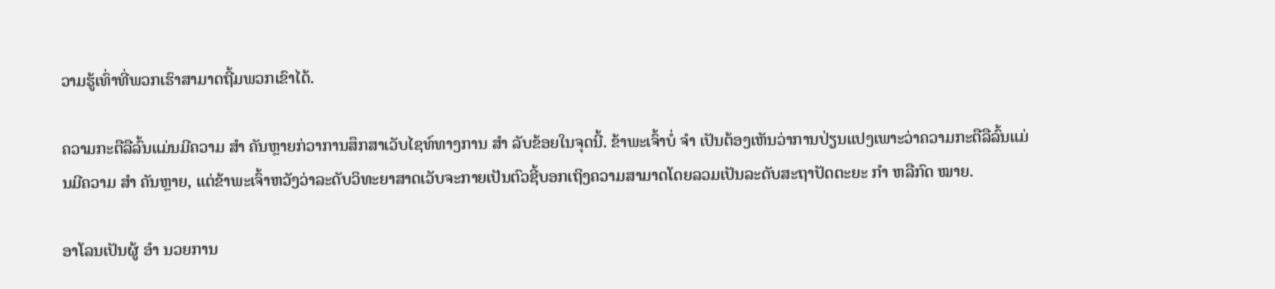ວາມຮູ້ເທົ່າທີ່ພວກເຮົາສາມາດຖີ້ມພວກເຂົາໄດ້.

ຄວາມກະຕືລືລົ້ນແມ່ນມີຄວາມ ສຳ ຄັນຫຼາຍກ່ວາການສຶກສາເວັບໄຊທ໌ທາງການ ສຳ ລັບຂ້ອຍໃນຈຸດນີ້. ຂ້າພະເຈົ້າບໍ່ ຈຳ ເປັນຕ້ອງເຫັນວ່າການປ່ຽນແປງເພາະວ່າຄວາມກະຕືລືລົ້ນແມ່ນມີຄວາມ ສຳ ຄັນຫຼາຍ, ແຕ່ຂ້າພະເຈົ້າຫວັງວ່າລະດັບວິທະຍາສາດເວັບຈະກາຍເປັນຕົວຊີ້ບອກເຖິງຄວາມສາມາດໂດຍລວມເປັນລະດັບສະຖາປັດຕະຍະ ກຳ ຫລືກົດ ໝາຍ.

ອາໂລນເປັນຜູ້ ອຳ ນວຍການ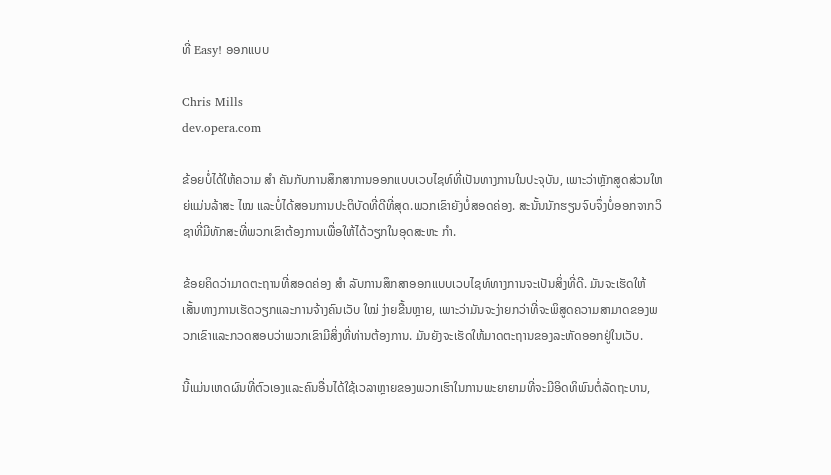ທີ່ Easy! ອອກແບບ

Chris Mills
dev.opera.com

ຂ້ອຍບໍ່ໄດ້ໃຫ້ຄວາມ ສຳ ຄັນກັບການສຶກສາການອອກແບບເວບໄຊທ໌ທີ່ເປັນທາງການໃນປະຈຸບັນ, ເພາະວ່າຫຼັກສູດສ່ວນໃຫຍ່ແມ່ນລ້າສະ ໄໝ ແລະບໍ່ໄດ້ສອນການປະຕິບັດທີ່ດີທີ່ສຸດ.ພວກເຂົາຍັງບໍ່ສອດຄ່ອງ. ສະນັ້ນນັກຮຽນຈົບຈຶ່ງບໍ່ອອກຈາກວິຊາທີ່ມີທັກສະທີ່ພວກເຂົາຕ້ອງການເພື່ອໃຫ້ໄດ້ວຽກໃນອຸດສະຫະ ກຳ.

ຂ້ອຍຄິດວ່າມາດຕະຖານທີ່ສອດຄ່ອງ ສຳ ລັບການສຶກສາອອກແບບເວບໄຊທ໌ທາງການຈະເປັນສິ່ງທີ່ດີ. ມັນຈະເຮັດໃຫ້ເສັ້ນທາງການເຮັດວຽກແລະການຈ້າງຄົນເວັບ ໃໝ່ ງ່າຍຂື້ນຫຼາຍ, ເພາະວ່າມັນຈະງ່າຍກວ່າທີ່ຈະພິສູດຄວາມສາມາດຂອງພວກເຂົາແລະກວດສອບວ່າພວກເຂົາມີສິ່ງທີ່ທ່ານຕ້ອງການ. ມັນຍັງຈະເຮັດໃຫ້ມາດຕະຖານຂອງລະຫັດອອກຢູ່ໃນເວັບ.

ນີ້ແມ່ນເຫດຜົນທີ່ຕົວເອງແລະຄົນອື່ນໄດ້ໃຊ້ເວລາຫຼາຍຂອງພວກເຮົາໃນການພະຍາຍາມທີ່ຈະມີອິດທິພົນຕໍ່ລັດຖະບານ,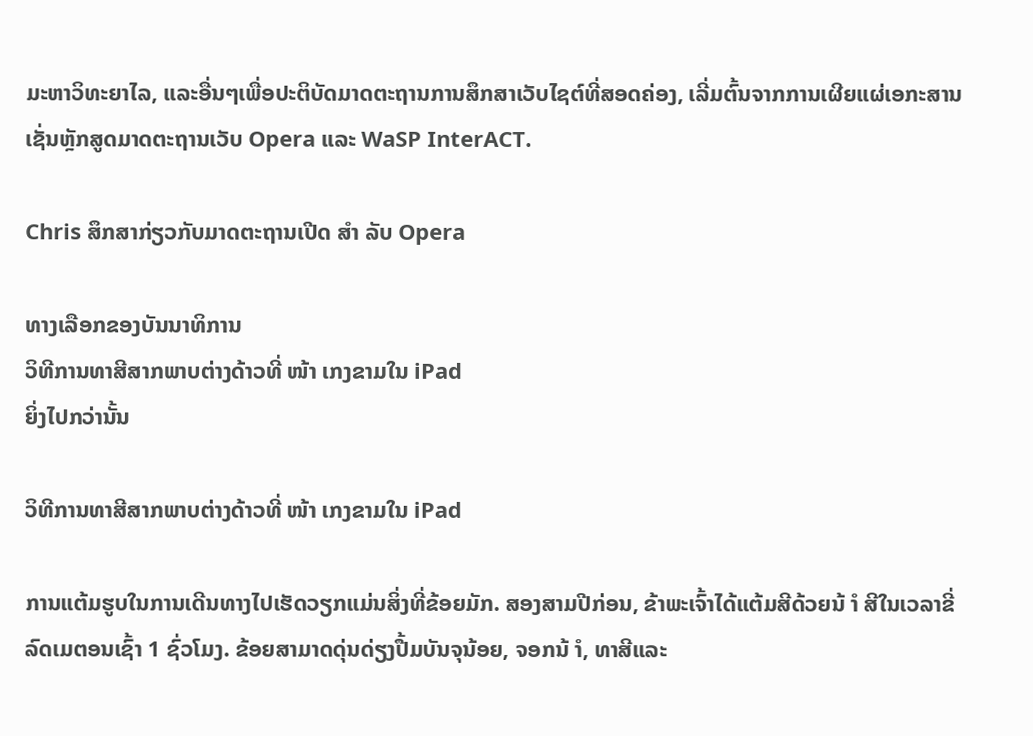ມະຫາວິທະຍາໄລ, ແລະອື່ນໆເພື່ອປະຕິບັດມາດຕະຖານການສຶກສາເວັບໄຊຕ໌ທີ່ສອດຄ່ອງ, ເລີ່ມຕົ້ນຈາກການເຜີຍແຜ່ເອກະສານເຊັ່ນຫຼັກສູດມາດຕະຖານເວັບ Opera ແລະ WaSP InterACT.

Chris ສຶກສາກ່ຽວກັບມາດຕະຖານເປີດ ສຳ ລັບ Opera

ທາງເລືອກຂອງບັນນາທິການ
ວິທີການທາສີສາກພາບຕ່າງດ້າວທີ່ ໜ້າ ເກງຂາມໃນ iPad
ຍິ່ງໄປກວ່ານັ້ນ

ວິທີການທາສີສາກພາບຕ່າງດ້າວທີ່ ໜ້າ ເກງຂາມໃນ iPad

ການແຕ້ມຮູບໃນການເດີນທາງໄປເຮັດວຽກແມ່ນສິ່ງທີ່ຂ້ອຍມັກ. ສອງສາມປີກ່ອນ, ຂ້າພະເຈົ້າໄດ້ແຕ້ມສີດ້ວຍນ້ ຳ ສີໃນເວລາຂີ່ລົດເມຕອນເຊົ້າ 1 ຊົ່ວໂມງ. ຂ້ອຍສາມາດດຸ່ນດ່ຽງປື້ມບັນຈຸນ້ອຍ, ຈອກນ້ ຳ, ທາສີແລະ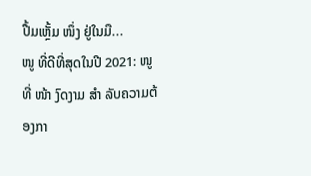ປື້ມເຫຼັ້ມ ໜຶ່ງ ຢູ່ໃນມື...
ໜູ ທີ່ດີທີ່ສຸດໃນປີ 2021: ໜູ ທີ່ ໜ້າ ງົດງາມ ສຳ ລັບຄວາມຕ້ອງກາ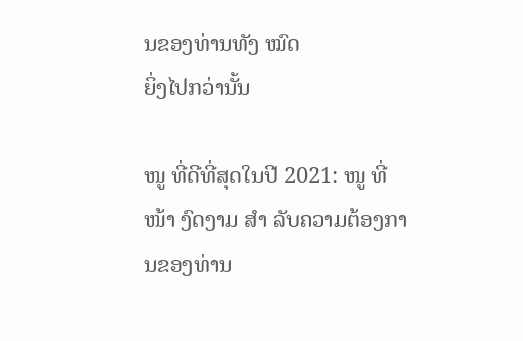ນຂອງທ່ານທັງ ໝົດ
ຍິ່ງໄປກວ່ານັ້ນ

ໜູ ທີ່ດີທີ່ສຸດໃນປີ 2021: ໜູ ທີ່ ໜ້າ ງົດງາມ ສຳ ລັບຄວາມຕ້ອງການຂອງທ່ານ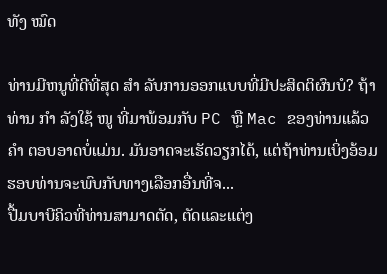ທັງ ໝົດ

ທ່ານມີຫນູທີ່ດີທີ່ສຸດ ສຳ ລັບການອອກແບບທີ່ມີປະສິດຕິຜົນບໍ? ຖ້າທ່ານ ກຳ ລັງໃຊ້ ໜູ ທີ່ມາພ້ອມກັບ PC ຫຼື Mac ຂອງທ່ານແລ້ວ ຄຳ ຕອບອາດບໍ່ແມ່ນ. ມັນອາດຈະເຮັດວຽກໄດ້, ແຕ່ຖ້າທ່ານເບິ່ງອ້ອມຮອບທ່ານຈະພົບກັບທາງເລືອກອື່ນທີ່ຈ...
ປື້ມບາບີຄິວທີ່ທ່ານສາມາດຕັດ, ຕັດແລະແຕ່ງ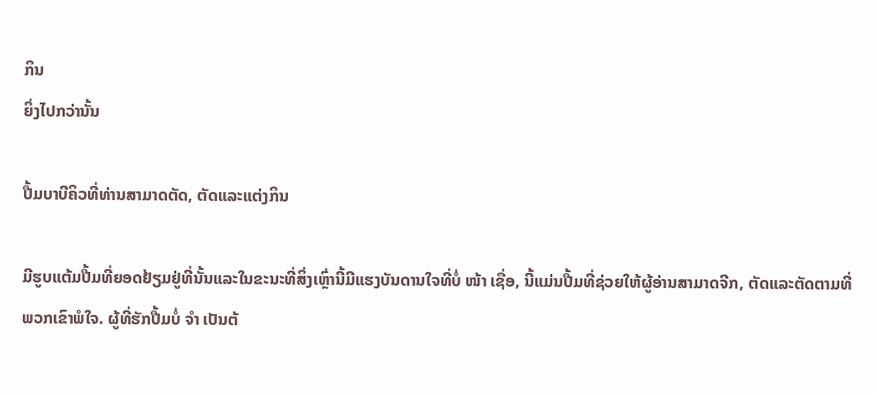ກິນ
ຍິ່ງໄປກວ່ານັ້ນ

ປື້ມບາບີຄິວທີ່ທ່ານສາມາດຕັດ, ຕັດແລະແຕ່ງກິນ

ມີຮູບແຕ້ມປື້ມທີ່ຍອດຢ້ຽມຢູ່ທີ່ນັ້ນແລະໃນຂະນະທີ່ສິ່ງເຫຼົ່ານີ້ມີແຮງບັນດານໃຈທີ່ບໍ່ ໜ້າ ເຊື່ອ, ນີ້ແມ່ນປື້ມທີ່ຊ່ວຍໃຫ້ຜູ້ອ່ານສາມາດຈີກ, ຕັດແລະຕັດຕາມທີ່ພວກເຂົາພໍໃຈ. ຜູ້ທີ່ຮັກປື້ມບໍ່ ຈຳ ເປັນຕ້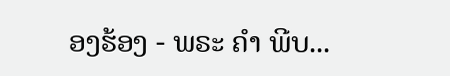ອງຮ້ອງ - ພຣະ ຄຳ ພີບ...